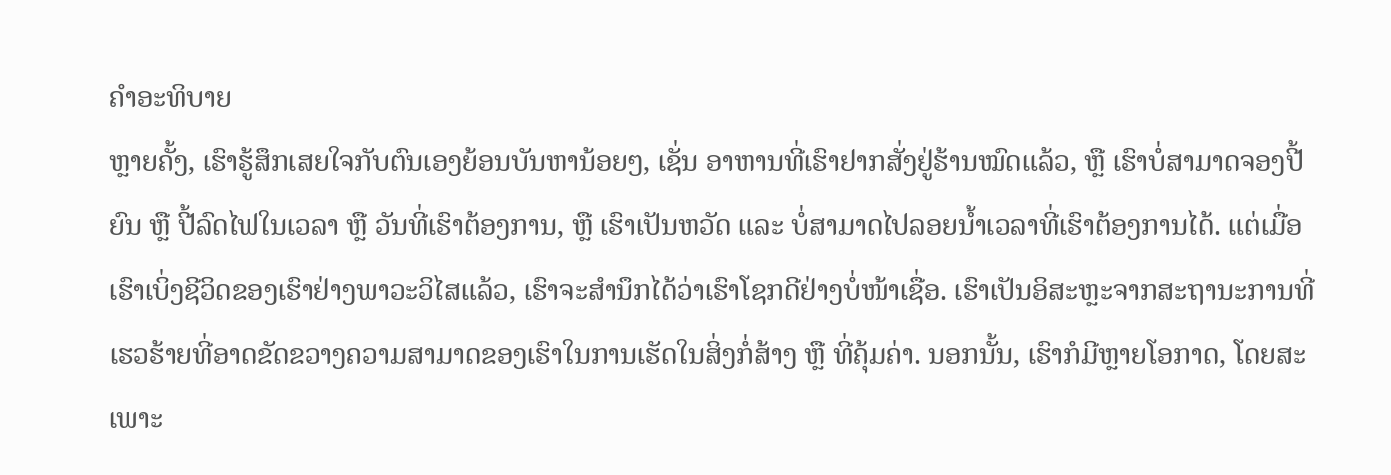ຄຳອະທິບາຍ
ຫຼາຍຄັ້ງ, ເຮົາຮູ້ສຶກເສຍໃຈກັບຕົນເອງຍ້ອນບັນຫານ້ອຍໆ, ເຊັ່ນ ອາຫານທີ່ເຮົາຢາກສັ່ງຢູ່ຮ້ານໝົດແລ້ວ, ຫຼື ເຮົາບໍ່ສາມາດຈອງປີ້ຍົນ ຫຼື ປີ້ລົດໄຟໃນເວລາ ຫຼື ວັນທີ່ເຮົາຕ້ອງການ, ຫຼື ເຮົາເປັນຫວັດ ແລະ ບໍ່ສາມາດໄປລອຍນ້ຳເວລາທີ່ເຮົາຕ້ອງການໄດ້. ແຕ່ເມື່ອເຮົາເບິ່ງຊີວິດຂອງເຮົາຢ່າງພາວະວິໄສແລ້ວ, ເຮົາຈະສຳນຶກໄດ້ວ່າເຮົາໂຊກດີຢ່າງບໍ່ໜ້າເຊື່ອ. ເຮົາເປັນອິສະຫຼະຈາກສະຖານະການທີ່ເຮວຮ້າຍທີ່ອາດຂັດຂວາງຄວາມສາມາດຂອງເຮົາໃນການເຮັດໃນສິ່ງກໍ່ສ້າງ ຫຼື ທີ່ຄຸ້ມຄ່າ. ນອກນັ້ນ, ເຮົາກໍມີຫຼາຍໂອກາດ, ໂດຍສະເພາະ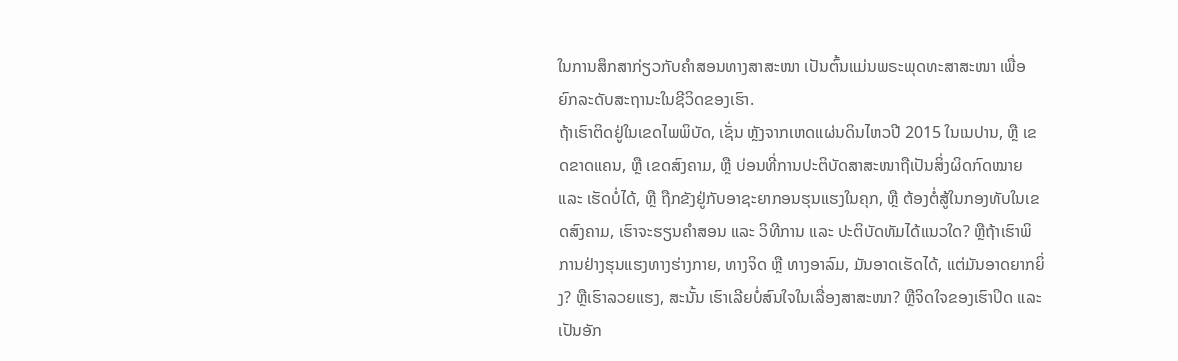ໃນການສຶກສາກ່ຽວກັບຄຳສອນທາງສາສະໜາ ເປັນຕົ້ນແມ່ນພຣະພຸດທະສາສະໜາ ເພື່ອຍົກລະດັບສະຖານະໃນຊີວິດຂອງເຮົາ.
ຖ້າເຮົາຕິດຢູ່ໃນເຂດໄພພິບັດ, ເຊັ່ນ ຫຼັງຈາກເຫດແຜ່ນດິນໄຫວປີ 2015 ໃນເນປານ, ຫຼື ເຂດຂາດແຄນ, ຫຼື ເຂດສົງຄາມ, ຫຼື ບ່ອນທີ່ການປະຕິບັດສາສະໜາຖືເປັນສິ່ງຜິດກົດໝາຍ ແລະ ເຮັດບໍ່ໄດ້, ຫຼື ຖືກຂັງຢູ່ກັບອາຊະຍາກອນຮຸນແຮງໃນຄຸກ, ຫຼື ຕ້ອງຕໍ່ສູ້ໃນກອງທັບໃນເຂດສົງຄາມ, ເຮົາຈະຮຽນຄຳສອນ ແລະ ວິທີການ ແລະ ປະຕິບັດທັມໄດ້ແນວໃດ? ຫຼືຖ້າເຮົາພິການຢ່າງຮຸນແຮງທາງຮ່າງກາຍ, ທາງຈິດ ຫຼື ທາງອາລົມ, ມັນອາດເຮັດໄດ້, ແຕ່ມັນອາດຍາກຍິ່ງ? ຫຼືເຮົາລວຍແຮງ, ສະນັ້ນ ເຮົາເລີຍບໍ່ສົນໃຈໃນເລື່ອງສາສະໜາ? ຫຼືຈິດໃຈຂອງເຮົາປິດ ແລະ ເປັນອັກ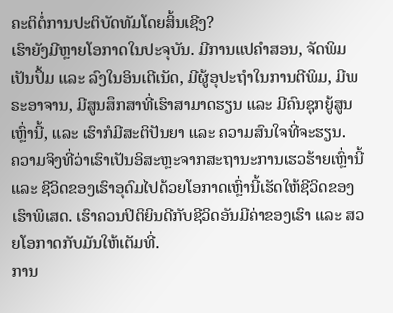ຄະຕິຕໍ່ການປະຕິບັດທັມໂດຍສິ້ນເຊີງ?
ເຮົາຍັງມີຫຼາຍໂອກາດໃນປະຈຸບັນ. ມີການແປຄຳສອນ, ຈັດພິມເປັນປຶ້ມ ແລະ ລົງໃນອິນເຕີເນັດ, ມີຜູ້ອຸປະຖຳໃນການຕີພິມ, ມີພຣະອາຈານ, ມີສູນສຶກສາທີ່ເຮົາສາມາດຮຽນ ແລະ ມີຄົນຊຸກຍູ້ສູນເຫຼົ່ານີ້, ແລະ ເຮົາກໍມີສະຕິປັນຍາ ແລະ ຄວາມສົນໃຈທີ່ຈະຮຽນ.
ຄວາມຈິງທີ່ວ່າເຮົາເປັນອິສະຫຼະຈາກສະຖານະການເຮວຮ້າຍເຫຼົ່ານີ້ ແລະ ຊີວິດຂອງເຮົາອຸດົມໄປດ້ວຍໂອກາດເຫຼົ່ານີ້ເຮັດໃຫ້ຊີວິດຂອງເຮົາພິເສດ. ເຮົາຄວນປິຕິຍິນດີກັບຊີວິດອັນມີຄ່າຂອງເຮົາ ແລະ ສວຍໂອກາດກັບມັນໃຫ້ເຕັມທີ່.
ການ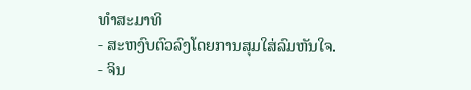ທຳສະມາທິ
- ສະຫງົບຕົວລົງໂດຍການສຸມໃສ່ລົມຫັນໃຈ.
- ຈິນ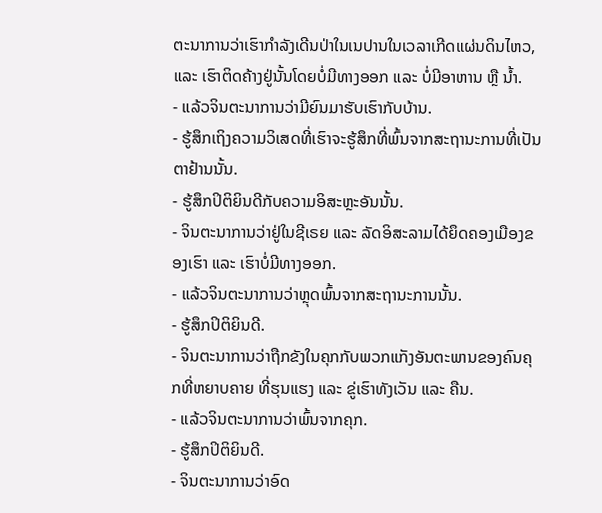ຕະນາການວ່າເຮົາກຳລັງເດີນປ່າໃນເນປານໃນເວລາເກີດແຜ່ນດິນໄຫວ, ແລະ ເຮົາຕິດຄ້າງຢູ່ນັ້ນໂດຍບໍ່ມີທາງອອກ ແລະ ບໍ່ມີອາຫານ ຫຼື ນ້ຳ.
- ແລ້ວຈິນຕະນາການວ່າມີຍົນມາຮັບເຮົາກັບບ້ານ.
- ຮູ້ສຶກເຖິງຄວາມວິເສດທີ່ເຮົາຈະຮູ້ສຶກທີ່ພົ້ນຈາກສະຖານະການທີ່ເປັນຕາຢ້ານນັ້ນ.
- ຮູ້ສຶກປິຕິຍິນດີກັບຄວາມອິສະຫຼະອັນນັ້ນ.
- ຈິນຕະນາການວ່າຢູ່ໃນຊີເຣຍ ແລະ ລັດອິສະລາມໄດ້ຍຶດຄອງເມືອງຂອງເຮົາ ແລະ ເຮົາບໍ່ມີທາງອອກ.
- ແລ້ວຈິນຕະນາການວ່າຫຼຸດພົ້ນຈາກສະຖານະການນັ້ນ.
- ຮູ້ສຶກປິຕິຍິນດີ.
- ຈິນຕະນາການວ່າຖືກຂັງໃນຄຸກກັບພວກແກັງອັນຕະພານຂອງຄົນຄຸກທີ່ຫຍາບຄາຍ ທີ່ຮຸນແຮງ ແລະ ຂູ່ເຮົາທັງເວັນ ແລະ ຄືນ.
- ແລ້ວຈິນຕະນາການວ່າພົ້ນຈາກຄຸກ.
- ຮູ້ສຶກປິຕິຍິນດີ.
- ຈິນຕະນາການວ່າອົດ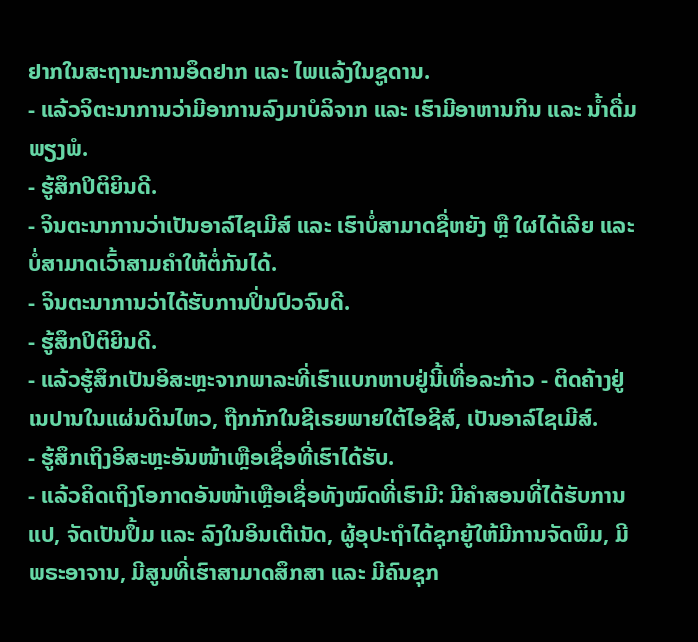ຢາກໃນສະຖານະການອຶດຢາກ ແລະ ໄພແລ້ງໃນຊູດານ.
- ແລ້ວຈິຕະນາການວ່າມີອາການລົງມາບໍລິຈາກ ແລະ ເຮົາມີອາຫານກິນ ແລະ ນ້ຳດື່ມພຽງພໍ.
- ຮູ້ສຶກປິຕິຍິນດີ.
- ຈິນຕະນາການວ່າເປັນອາລ໌ໄຊເມີສ໌ ແລະ ເຮົາບໍ່ສາມາດຊື່ຫຍັງ ຫຼື ໃຜໄດ້ເລີຍ ແລະ ບໍ່ສາມາດເວົ້າສາມຄຳໃຫ້ຕໍ່ກັນໄດ້.
- ຈິນຕະນາການວ່າໄດ້ຮັບການປິ່ນປົວຈົນດີ.
- ຮູ້ສຶກປິຕິຍິນດີ.
- ແລ້ວຮູ້ສຶກເປັນອິສະຫຼະຈາກພາລະທີ່ເຮົາແບກຫາບຢູ່ນີ້ເທື່ອລະກ້າວ - ຕິດຄ້າງຢູ່ເນປານໃນແຜ່ນດິນໄຫວ, ຖືກກັກໃນຊີເຣຍພາຍໃຕ້ໄອຊີສ໌, ເປັນອາລ໌ໄຊເມີສ໌.
- ຮູ້ສຶກເຖິງອິສະຫຼະອັນໜ້າເຫຼືອເຊື່ອທີ່ເຮົາໄດ້ຮັບ.
- ແລ້ວຄິດເຖິງໂອກາດອັນໜ້າເຫຼືອເຊື່ອທັງໝົດທີ່ເຮົາມີ: ມີຄຳສອນທີ່ໄດ້ຮັບການແປ, ຈັດເປັນປຶ້ມ ແລະ ລົງໃນອິນເຕີເນັດ, ຜູ້ອຸປະຖຳໄດ້ຊຸກຍູ້ໃຫ້ມີການຈັດພິມ, ມີພຣະອາຈານ, ມີສູນທີ່ເຮົາສາມາດສຶກສາ ແລະ ມີຄົນຊຸກ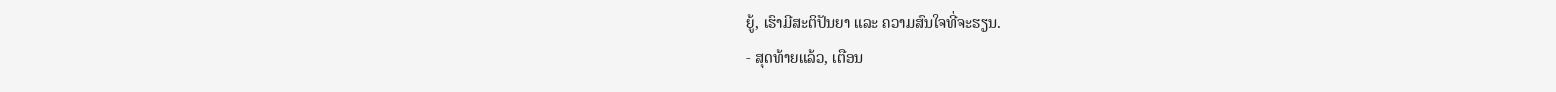ຍູ້, ເຮົາມີສະຕິປັນຍາ ແລະ ຄວາມສົນໃຈທີ່ຈະຮຽນ.
- ສຸດທ້າຍແລ້ວ, ເຕືອນ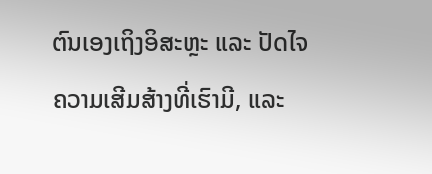ຕົນເອງເຖິງອິສະຫຼະ ແລະ ປັດໄຈຄວາມເສີມສ້າງທີ່ເຮົາມີ, ແລະ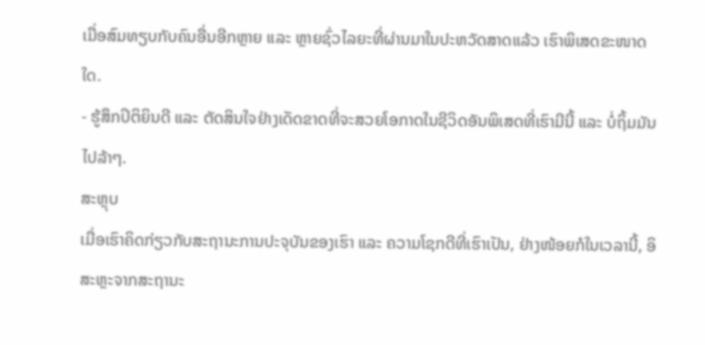ເມື່ອສົມທຽບກັບຄົນອື່ນອີກຫຼາຍ ແລະ ຫຼາຍຊົ່ວໄລຍະທີ່ຜ່ານມາໃນປະຫວັດສາດແລ້ວ ເຮົາພິເສດຂະໜາດໃດ.
- ຮູ້ສຶກປິຕິຍິນດີ ແລະ ຕັດສິນໃຈຢ່າງເດັດຂາດທີ່ຈະສວຍໂອກາດໃນຊີວິດອັນພິເສດທີ່ເຮົາມີນີ້ ແລະ ບໍ່ຖິ້ມມັນໄປລ້າໆ.
ສະຫຼຸບ
ເມື່ອເຮົາຄິດກ່ຽວກັບສະຖານະການປະຈຸບັນຂອງເຮົາ ແລະ ຄວາມໂຊກດີທີ່ເຮົາເປັນ, ຢ່າງໜ້ອຍກໍໃນເວລານີ້, ອິສະຫຼະຈາກສະຖານະ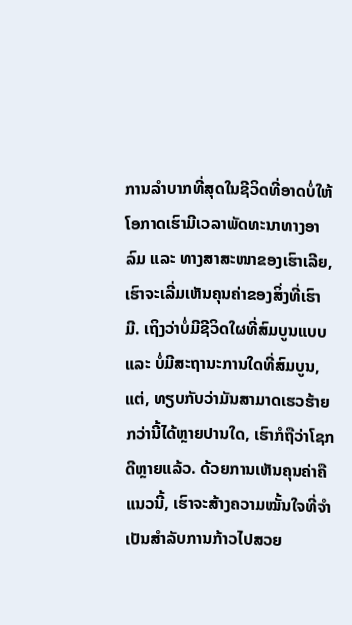ການລຳບາກທີ່ສຸດໃນຊີວິດທີ່ອາດບໍ່ໃຫ້ໂອກາດເຮົາມີເວລາພັດທະນາທາງອາລົມ ແລະ ທາງສາສະໜາຂອງເຮົາເລີຍ, ເຮົາຈະເລີ່ມເຫັນຄຸນຄ່າຂອງສິ່ງທີ່ເຮົາມີ. ເຖິງວ່າບໍ່ມີຊີວິດໃຜທີ່ສົມບູນແບບ ແລະ ບໍ່ມີສະຖານະການໃດທີ່ສົມບູນ, ແຕ່, ທຽບກັບວ່າມັນສາມາດເຮວຮ້າຍກວ່ານີ້ໄດ້ຫຼາຍປານໃດ, ເຮົາກໍຖືວ່າໂຊກດີຫຼາຍແລ້ວ. ດ້ວຍການເຫັນຄຸນຄ່າຄືແນວນີ້, ເຮົາຈະສ້າງຄວາມໝັ້ນໃຈທີ່ຈຳເປັນສຳລັບການກ້າວໄປສວຍ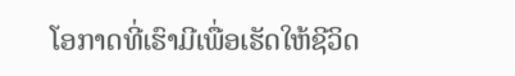ໂອກາດທີ່ເຮົາມີເພື່ອເຮັດໃຫ້ຊີວິດ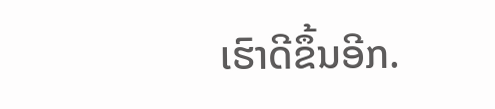ເຮົາດີຂຶ້ນອີກ.